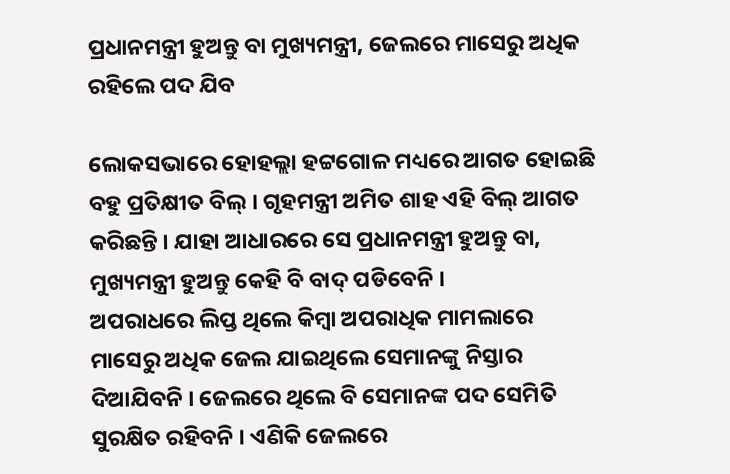ପ୍ରଧାନମନ୍ତ୍ରୀ ହୁଅନ୍ତୁ ବା ମୁଖ୍ୟମନ୍ତ୍ରୀ, ଜେଲରେ ମାସେରୁ ଅଧିକ ରହିଲେ ପଦ ଯିବ

ଲୋକସଭାରେ ହୋହଲ୍ଲା ହଟ୍ଟଗୋଳ ମଧ୍ୟରେ ଆଗତ ହୋଇଛି ବହୁ ପ୍ରତିକ୍ଷୀତ ବିଲ୍ । ଗୃହମନ୍ତ୍ରୀ ଅମିତ ଶାହ ଏହି ବିଲ୍ ଆଗତ କରିଛନ୍ତି । ଯାହା ଆଧାରରେ ସେ ପ୍ରଧାନମନ୍ତ୍ରୀ ହୁଅନ୍ତୁ ବା, ମୁଖ୍ୟମନ୍ତ୍ରୀ ହୁଅନ୍ତୁ କେହି ବି ବାଦ୍ ପଡିବେନି ।
ଅପରାଧରେ ଲିପ୍ତ ଥିଲେ କିମ୍ବା ଅପରାଧିକ ମାମଲାରେ ମାସେରୁ ଅଧିକ ଜେଲ ଯାଇଥିଲେ ସେମାନଙ୍କୁ ନିସ୍ତାର ଦିଆଯିବନି । ଜେଲରେ ଥିଲେ ବି ସେମାନଙ୍କ ପଦ ସେମିତି ସୁରକ୍ଷିତ ରହିବନି । ଏଣିକି ଜେଲରେ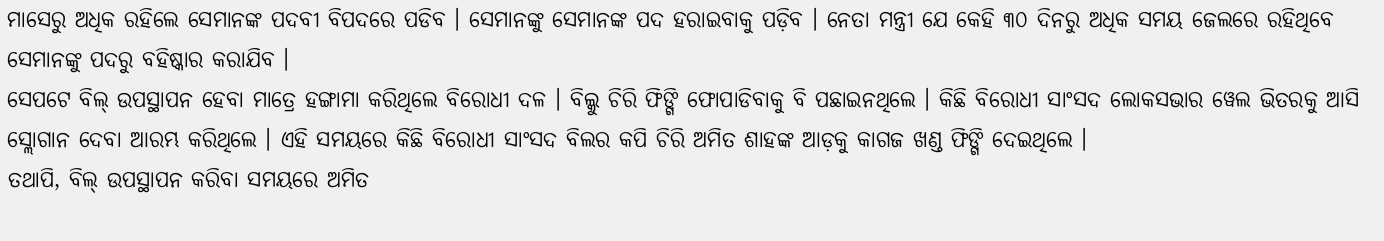ମାସେରୁ ଅଧିକ ରହିଲେ ସେମାନଙ୍କ ପଦବୀ ବିପଦରେ ପଡିବ । ସେମାନଙ୍କୁ ସେମାନଙ୍କ ପଦ ହରାଇବାକୁ ପଡ଼ିବ । ନେତା ମନ୍ତ୍ରୀ ଯେ କେହି ୩୦ ଦିନରୁ ଅଧିକ ସମୟ ଜେଲରେ ରହିଥିବେ ସେମାନଙ୍କୁ ପଦରୁ ବହିଷ୍କାର କରାଯିବ ।
ସେପଟେ ବିଲ୍ ଉପସ୍ଥାପନ ହେବା ମାତ୍ରେ ହଙ୍ଗାମା କରିଥିଲେ ବିରୋଧୀ ଦଳ । ବିଲ୍କୁ ଚିରି ଫିଙ୍ଗି ଫୋପାଡିବାକୁ ବି ପଛାଇନଥିଲେ । କିଛି ବିରୋଧୀ ସାଂସଦ ଲୋକସଭାର ୱେଲ ଭିତରକୁ ଆସି ସ୍ଲୋଗାନ ଦେବା ଆରମ୍ଭ କରିଥିଲେ । ଏହି ସମୟରେ କିଛି ବିରୋଧୀ ସାଂସଦ ବିଲର କପି ଚିରି ଅମିତ ଶାହଙ୍କ ଆଡ଼କୁ କାଗଜ ଖଣ୍ଡ ଫିଙ୍ଗି ଦେଇଥିଲେ ।
ତଥାପି, ବିଲ୍ ଉପସ୍ଥାପନ କରିବା ସମୟରେ ଅମିତ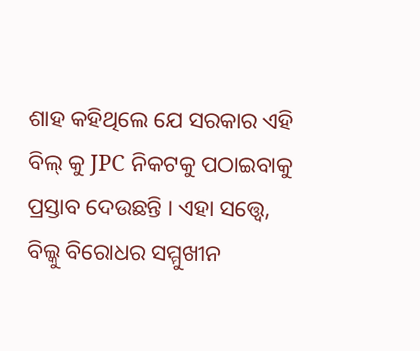ଶାହ କହିଥିଲେ ଯେ ସରକାର ଏହି ବିଲ୍ କୁ JPC ନିକଟକୁ ପଠାଇବାକୁ ପ୍ରସ୍ତାବ ଦେଉଛନ୍ତି । ଏହା ସତ୍ତ୍ୱେ, ବିଲ୍କୁ ବିରୋଧର ସମ୍ମୁଖୀନ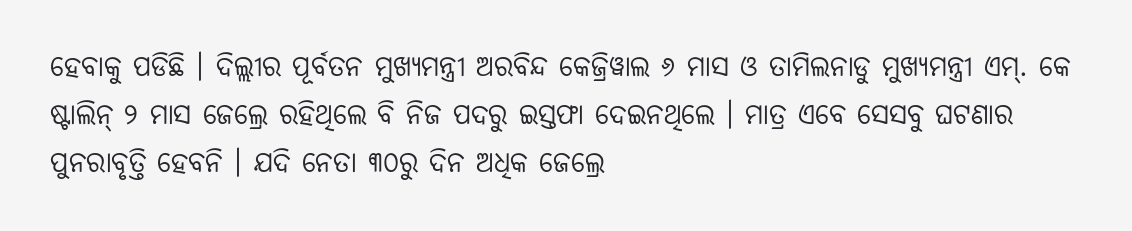ହେବାକୁ ପଡିଛି । ଦିଲ୍ଲୀର ପୂର୍ବତନ ମୁଖ୍ୟମନ୍ତ୍ରୀ ଅରବିନ୍ଦ କେଜ୍ରିୱାଲ ୬ ମାସ ଓ ତାମିଲନାଡୁ ମୁଖ୍ୟମନ୍ତ୍ରୀ ଏମ୍. କେ ଷ୍ଟାଲିନ୍ ୨ ମାସ ଜେଲ୍ରେ ରହିଥିଲେ ବି ନିଜ ପଦରୁ ଇସ୍ତଫା ଦେଇନଥିଲେ । ମାତ୍ର ଏବେ ସେସବୁ ଘଟଣାର ପୁନରାବୃତ୍ତି ହେବନି । ଯଦି ନେତା ୩୦ରୁ ଦିନ ଅଧିକ ଜେଲ୍ରେ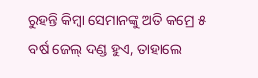ରୁହନ୍ତି କିମ୍ବା ସେମାନଙ୍କୁ ଅତି କମ୍ରେ ୫ ବର୍ଷ ଜେଲ୍ ଦଣ୍ଡ ହୁଏ, ତାହାଲେ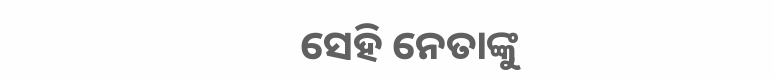ସେହି ନେତାଙ୍କୁ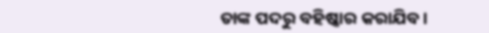ତାଙ୍କ ପଦରୁ ବହିଷ୍କାର କରାଯିବ ।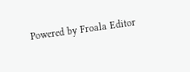Powered by Froala Editor